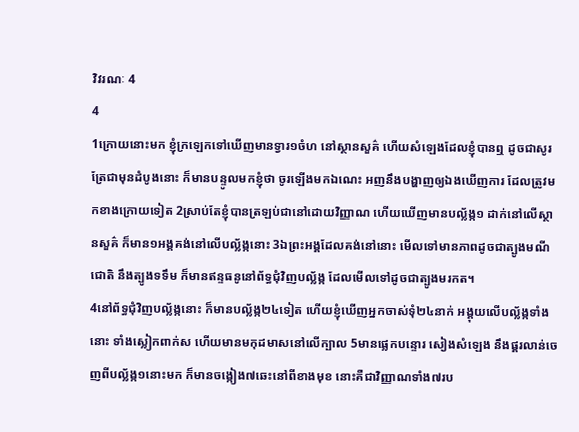វិវរណៈ 4
4
1ក្រោយនោះមក ខ្ញុំក្រឡេកទៅឃើញមានទ្វារ១ចំហ នៅស្ថានសួគ៌ ហើយសំឡេងដែលខ្ញុំបានឮ ដូចជាសូរត្រែជាមុនដំបូងនោះ ក៏មានបន្ទូលមកខ្ញុំថា ចូរឡើងមកឯណេះ អញនឹងបង្ហាញឲ្យឯងឃើញការ ដែលត្រូវមកខាងក្រោយទៀត 2ស្រាប់តែខ្ញុំបានត្រឡប់ជានៅដោយវិញ្ញាណ ហើយឃើញមានបល្ល័ង្ក១ ដាក់នៅលើស្ថានសួគ៌ ក៏មាន១អង្គគង់នៅលើបល្ល័ង្កនោះ 3ឯព្រះអង្គដែលគង់នៅនោះ មើលទៅមានភាពដូចជាត្បូងមណីជោតិ នឹងត្បូងទទឹម ក៏មានឥន្ទធនូនៅព័ទ្ធជុំវិញបល្ល័ង្ក ដែលមើលទៅដូចជាត្បូងមរកត។
4នៅព័ទ្ធជុំវិញបល្ល័ង្កនោះ ក៏មានបល្ល័ង្ក២៤ទៀត ហើយខ្ញុំឃើញអ្នកចាស់ទុំ២៤នាក់ អង្គុយលើបល្ល័ង្កទាំងនោះ ទាំងស្លៀកពាក់ស ហើយមានមកុដមាសនៅលើក្បាល 5មានផ្លេកបន្ទោរ សៀងសំឡេង នឹងផ្គរលាន់ចេញពីបល្ល័ង្ក១នោះមក ក៏មានចង្កៀង៧ឆេះនៅពីខាងមុខ នោះគឺជាវិញ្ញាណទាំង៧រប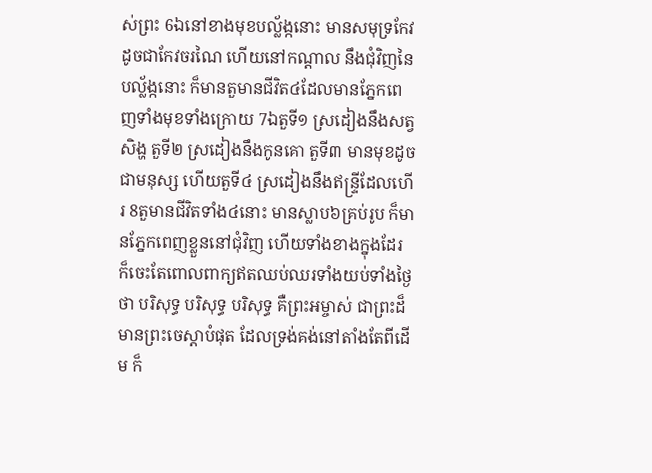ស់ព្រះ 6ឯនៅខាងមុខបល្ល័ង្កនោះ មានសមុទ្រកែវ ដូចជាកែវចរណៃ ហើយនៅកណ្តាល នឹងជុំវិញនៃបល្ល័ង្កនោះ ក៏មានតួមានជីវិត៤ដែលមានភ្នែកពេញទាំងមុខទាំងក្រោយ 7ឯតួទី១ ស្រដៀងនឹងសត្វសិង្ហ តួទី២ ស្រដៀងនឹងកូនគោ តួទី៣ មានមុខដូចជាមនុស្ស ហើយតួទី៤ ស្រដៀងនឹងឥន្ទ្រីដែលហើរ 8តួមានជីវិតទាំង៤នោះ មានស្លាប៦គ្រប់រូប ក៏មានភ្នែកពេញខ្លួននៅជុំវិញ ហើយទាំងខាងក្នុងដែរ ក៏ចេះតែពោលពាក្យឥតឈប់ឈរទាំងយប់ទាំងថ្ងៃ ថា បរិសុទ្ធ បរិសុទ្ធ បរិសុទ្ធ គឺព្រះអម្ចាស់ ជាព្រះដ៏មានព្រះចេស្តាបំផុត ដែលទ្រង់គង់នៅតាំងតែពីដើម ក៏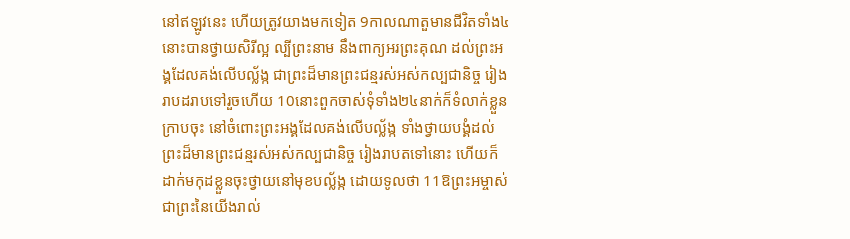នៅឥឡូវនេះ ហើយត្រូវយាងមកទៀត 9កាលណាតួមានជីវិតទាំង៤នោះបានថ្វាយសិរីល្អ ល្បីព្រះនាម នឹងពាក្យអរព្រះគុណ ដល់ព្រះអង្គដែលគង់លើបល្ល័ង្ក ជាព្រះដ៏មានព្រះជន្មរស់អស់កល្បជានិច្ច រៀងរាបដរាបទៅរួចហើយ 10នោះពួកចាស់ទុំទាំង២៤នាក់ក៏ទំលាក់ខ្លួនក្រាបចុះ នៅចំពោះព្រះអង្គដែលគង់លើបល្ល័ង្ក ទាំងថ្វាយបង្គំដល់ព្រះដ៏មានព្រះជន្មរស់អស់កល្បជានិច្ច រៀងរាបតទៅនោះ ហើយក៏ដាក់មកុដខ្លួនចុះថ្វាយនៅមុខបល្ល័ង្ក ដោយទូលថា 11ឱព្រះអម្ចាស់ ជាព្រះនៃយើងរាល់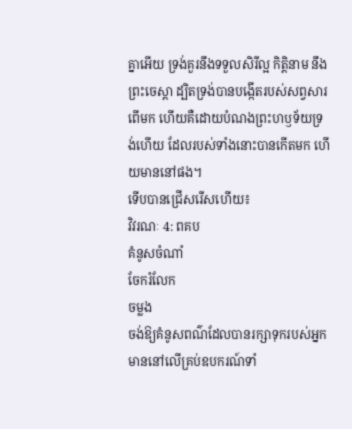គ្នាអើយ ទ្រង់គួរនឹងទទួលសិរីល្អ កិត្តិនាម នឹងព្រះចេស្តា ដ្បិតទ្រង់បានបង្កើតរបស់សព្វសារពើមក ហើយគឺដោយបំណងព្រះហឫទ័យទ្រង់ហើយ ដែលរបស់ទាំងនោះបានកើតមក ហើយមាននៅផង។
ទើបបានជ្រើសរើសហើយ៖
វិវរណៈ 4: ពគប
គំនូសចំណាំ
ចែករំលែក
ចម្លង
ចង់ឱ្យគំនូសពណ៌ដែលបានរក្សាទុករបស់អ្នក មាននៅលើគ្រប់ឧបករណ៍ទាំ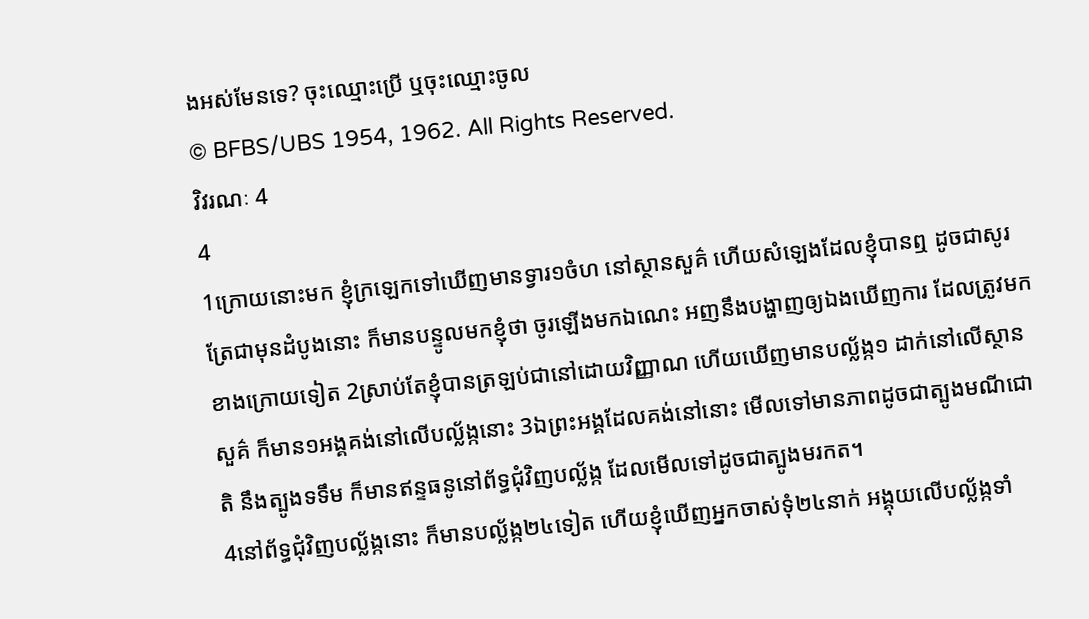ងអស់មែនទេ? ចុះឈ្មោះប្រើ ឬចុះឈ្មោះចូល
© BFBS/UBS 1954, 1962. All Rights Reserved.
វិវរណៈ 4
4
1ក្រោយនោះមក ខ្ញុំក្រឡេកទៅឃើញមានទ្វារ១ចំហ នៅស្ថានសួគ៌ ហើយសំឡេងដែលខ្ញុំបានឮ ដូចជាសូរត្រែជាមុនដំបូងនោះ ក៏មានបន្ទូលមកខ្ញុំថា ចូរឡើងមកឯណេះ អញនឹងបង្ហាញឲ្យឯងឃើញការ ដែលត្រូវមកខាងក្រោយទៀត 2ស្រាប់តែខ្ញុំបានត្រឡប់ជានៅដោយវិញ្ញាណ ហើយឃើញមានបល្ល័ង្ក១ ដាក់នៅលើស្ថានសួគ៌ ក៏មាន១អង្គគង់នៅលើបល្ល័ង្កនោះ 3ឯព្រះអង្គដែលគង់នៅនោះ មើលទៅមានភាពដូចជាត្បូងមណីជោតិ នឹងត្បូងទទឹម ក៏មានឥន្ទធនូនៅព័ទ្ធជុំវិញបល្ល័ង្ក ដែលមើលទៅដូចជាត្បូងមរកត។
4នៅព័ទ្ធជុំវិញបល្ល័ង្កនោះ ក៏មានបល្ល័ង្ក២៤ទៀត ហើយខ្ញុំឃើញអ្នកចាស់ទុំ២៤នាក់ អង្គុយលើបល្ល័ង្កទាំ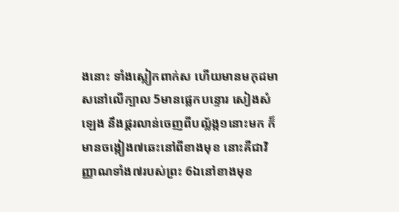ងនោះ ទាំងស្លៀកពាក់ស ហើយមានមកុដមាសនៅលើក្បាល 5មានផ្លេកបន្ទោរ សៀងសំឡេង នឹងផ្គរលាន់ចេញពីបល្ល័ង្ក១នោះមក ក៏មានចង្កៀង៧ឆេះនៅពីខាងមុខ នោះគឺជាវិញ្ញាណទាំង៧របស់ព្រះ 6ឯនៅខាងមុខ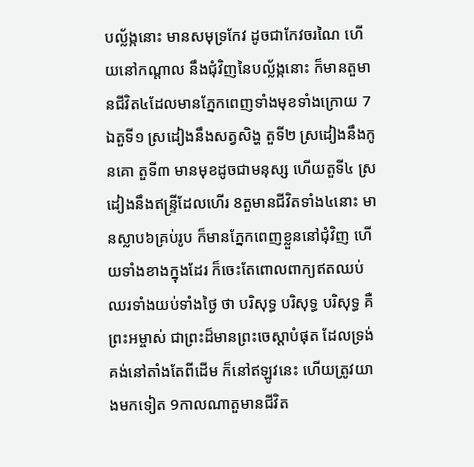បល្ល័ង្កនោះ មានសមុទ្រកែវ ដូចជាកែវចរណៃ ហើយនៅកណ្តាល នឹងជុំវិញនៃបល្ល័ង្កនោះ ក៏មានតួមានជីវិត៤ដែលមានភ្នែកពេញទាំងមុខទាំងក្រោយ 7ឯតួទី១ ស្រដៀងនឹងសត្វសិង្ហ តួទី២ ស្រដៀងនឹងកូនគោ តួទី៣ មានមុខដូចជាមនុស្ស ហើយតួទី៤ ស្រដៀងនឹងឥន្ទ្រីដែលហើរ 8តួមានជីវិតទាំង៤នោះ មានស្លាប៦គ្រប់រូប ក៏មានភ្នែកពេញខ្លួននៅជុំវិញ ហើយទាំងខាងក្នុងដែរ ក៏ចេះតែពោលពាក្យឥតឈប់ឈរទាំងយប់ទាំងថ្ងៃ ថា បរិសុទ្ធ បរិសុទ្ធ បរិសុទ្ធ គឺព្រះអម្ចាស់ ជាព្រះដ៏មានព្រះចេស្តាបំផុត ដែលទ្រង់គង់នៅតាំងតែពីដើម ក៏នៅឥឡូវនេះ ហើយត្រូវយាងមកទៀត 9កាលណាតួមានជីវិត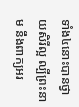ទាំង៤នោះបានថ្វាយសិរីល្អ ល្បីព្រះនាម នឹងពាក្យអរ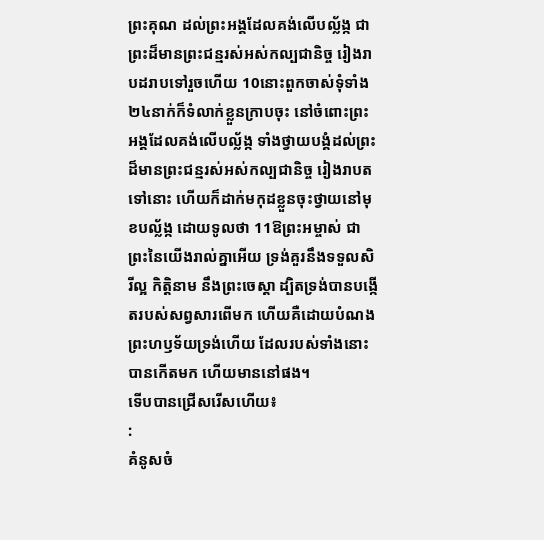ព្រះគុណ ដល់ព្រះអង្គដែលគង់លើបល្ល័ង្ក ជាព្រះដ៏មានព្រះជន្មរស់អស់កល្បជានិច្ច រៀងរាបដរាបទៅរួចហើយ 10នោះពួកចាស់ទុំទាំង២៤នាក់ក៏ទំលាក់ខ្លួនក្រាបចុះ នៅចំពោះព្រះអង្គដែលគង់លើបល្ល័ង្ក ទាំងថ្វាយបង្គំដល់ព្រះដ៏មានព្រះជន្មរស់អស់កល្បជានិច្ច រៀងរាបតទៅនោះ ហើយក៏ដាក់មកុដខ្លួនចុះថ្វាយនៅមុខបល្ល័ង្ក ដោយទូលថា 11ឱព្រះអម្ចាស់ ជាព្រះនៃយើងរាល់គ្នាអើយ ទ្រង់គួរនឹងទទួលសិរីល្អ កិត្តិនាម នឹងព្រះចេស្តា ដ្បិតទ្រង់បានបង្កើតរបស់សព្វសារពើមក ហើយគឺដោយបំណងព្រះហឫទ័យទ្រង់ហើយ ដែលរបស់ទាំងនោះបានកើតមក ហើយមាននៅផង។
ទើបបានជ្រើសរើសហើយ៖
:
គំនូសចំ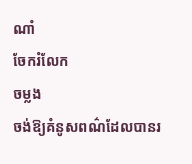ណាំ
ចែករំលែក
ចម្លង
ចង់ឱ្យគំនូសពណ៌ដែលបានរ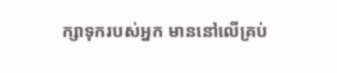ក្សាទុករបស់អ្នក មាននៅលើគ្រប់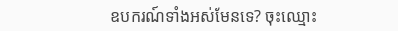ឧបករណ៍ទាំងអស់មែនទេ? ចុះឈ្មោះ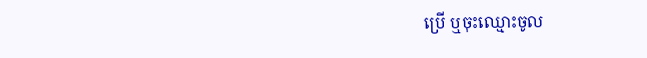ប្រើ ឬចុះឈ្មោះចូល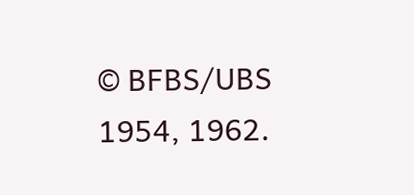© BFBS/UBS 1954, 1962.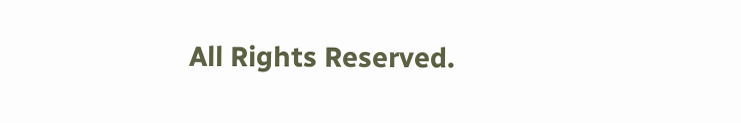All Rights Reserved.